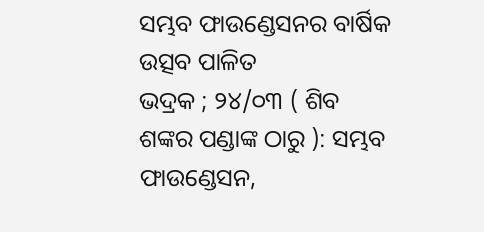ସମ୍ଭବ ଫାଉଣ୍ଡେସନର ବାର୍ଷିକ ଉତ୍ସବ ପାଳିତ
ଭଦ୍ରକ ; ୨୪/୦୩ ( ଶିବ ଶଙ୍କର ପଣ୍ଡାଙ୍କ ଠାରୁ ): ସମ୍ଭବ ଫାଉଣ୍ଡେସନ,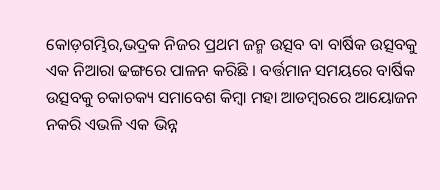କୋଡ଼ଗମ୍ଭିର,ଭଦ୍ରକ ନିଜର ପ୍ରଥମ ଜନ୍ମ ଉତ୍ସବ ବା ବାର୍ଷିକ ଉତ୍ସବକୁ ଏକ ନିଆରା ଢଙ୍ଗରେ ପାଳନ କରିଛି । ବର୍ତ୍ତମାନ ସମୟରେ ବାର୍ଷିକ ଉତ୍ସବକୁ ଚକାଚକ୍ୟ ସମାବେଶ କିମ୍ବା ମହା ଆଡମ୍ବରରେ ଆୟୋଜନ ନକରି ଏଭଳି ଏକ ଭିନ୍ନ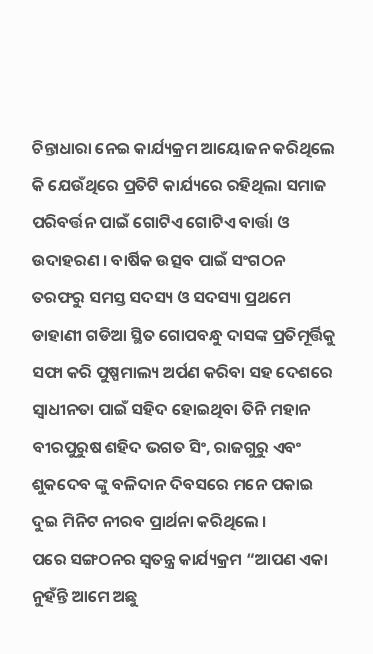ଚିନ୍ତାଧାରା ନେଇ କାର୍ଯ୍ୟକ୍ରମ ଆୟୋଜନ କରିଥିଲେ କି ଯେଉଁଥିରେ ପ୍ରତିଟି କାର୍ଯ୍ୟରେ ରହିଥିଲା ସମାଜ ପରିବର୍ତ୍ତନ ପାଇଁ ଗୋଟିଏ ଗୋଟିଏ ବାର୍ତ୍ତା ଓ ଉଦାହରଣ । ବାର୍ଷିକ ଉତ୍ସବ ପାଇଁ ସଂଗଠନ ତରଫରୁ ସମସ୍ତ ସଦସ୍ୟ ଓ ସଦସ୍ୟା ପ୍ରଥମେ ଡାହାଣୀ ଗଡିଆ ସ୍ଥିତ ଗୋପବନ୍ଧୁ ଦାସଙ୍କ ପ୍ରତିମୂର୍ତ୍ତିକୁ ସଫା କରି ପୁଷ୍ପମାଲ୍ୟ ଅର୍ପଣ କରିବା ସହ ଦେଶରେ ସ୍ଵାଧୀନତା ପାଇଁ ସହିଦ ହୋଇଥିବା ତିନି ମହାନ ବୀରପୁରୁଷ ଶହିଦ ଭଗତ ସିଂ, ରାଜଗୁରୁ ଏବଂ ଶୁକଦେବ ଙ୍କୁ ବଳିଦାନ ଦିବସରେ ମନେ ପକାଇ ଦୁଇ ମିନିଟ ନୀରବ ପ୍ରାର୍ଥନା କରିଥିଲେ ।
ପରେ ସଙ୍ଗଠନର ସ୍ଵତନ୍ତ୍ର କାର୍ଯ୍ୟକ୍ରମ “ଆପଣ ଏକା ନୁହଁନ୍ତି ଆମେ ଅଛୁ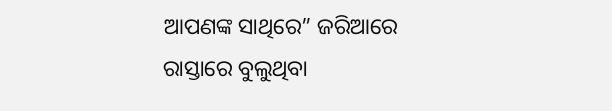ଆପଣଙ୍କ ସାଥିରେ” ଜରିଆରେ ରାସ୍ତାରେ ବୁଲୁଥିବା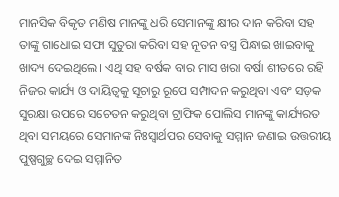ମାନସିକ ବିକୃତ ମଣିଷ ମାନଙ୍କୁ ଧରି ସେମାନଙ୍କୁ କ୍ଷୀର ଦାନ କରିବା ସହ ତାଙ୍କୁ ଗାଧୋଇ ସଫା ସୁତୁରା କରିବା ସହ ନୂତନ ବସ୍ତ୍ର ପିନ୍ଧାଇ ଖାଇବାକୁ ଖାଦ୍ୟ ଦେଇଥିଲେ। ଏଥି ସହ ବର୍ଷକ ବାର ମାସ ଖରା ବର୍ଷା ଶୀତରେ ରହି ନିଜର କାର୍ଯ୍ୟ ଓ ଦାୟିତ୍ଵକୁ ସୂଚାରୁ ରୂପେ ସମ୍ପାଦନ କରୁଥିବା ଏବଂ ସଡ଼କ ସୁରକ୍ଷା ଉପରେ ସଚେତନ କରୁଥିବା ଟ୍ରାଫିକ ପୋଲିସ ମାନଙ୍କୁ କାର୍ଯ୍ୟରତ ଥିବା ସମୟରେ ସେମାନଙ୍କ ନିଃସ୍ଵାର୍ଥପର ସେବାକୁ ସମ୍ମାନ ଜଣାଇ ଉତ୍ତରୀୟ ପୁଷ୍ପଗୁଚ୍ଛ ଦେଇ ସମ୍ମାନିତ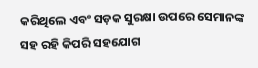କରିଥିଲେ ଏବଂ ସଡ଼କ ସୁରକ୍ଷା ଉପରେ ସେମାନଙ୍କ ସହ ରହି କିପରି ସହଯୋଗ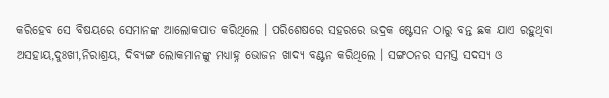କରିହେବ ସେ ବିଷୟରେ ସେମାନଙ୍କ ଆଲୋକପାତ କରିଥିଲେ । ପରିଶେଷରେ ସହରରେ ଭଦ୍ରକ ଷ୍ଟେସନ ଠାରୁ ବନ୍ତ ଛକ ଯାଏ ରହୁଥିବା ଅସହାୟ,ଦୁଃଖୀ,ନିରାଶ୍ରୟ, ଦିବ୍ୟଙ୍ଗ ଲୋକମାନଙ୍କୁ ମଧ୍ୟାହ୍ନ ଭୋଜନ ଖାଦ୍ୟ ବଣ୍ଟନ କରିଥିଲେ । ସଙ୍ଗଠନର ସମସ୍ତ ସଦସ୍ୟ ଓ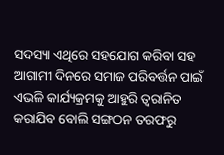ସଦସ୍ୟା ଏଥିରେ ସହଯୋଗ କରିବା ସହ ଆଗାମୀ ଦିନରେ ସମାଜ ପରିବର୍ତ୍ତନ ପାଇଁ ଏଭଳି କାର୍ଯ୍ୟକ୍ରମକୁ ଆହୁରି ତ୍ଵରାନିତ କରାଯିବ ବୋଲି ସଙ୍ଗଠନ ତରଫରୁ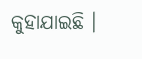କୁହାଯାଇଛି ।